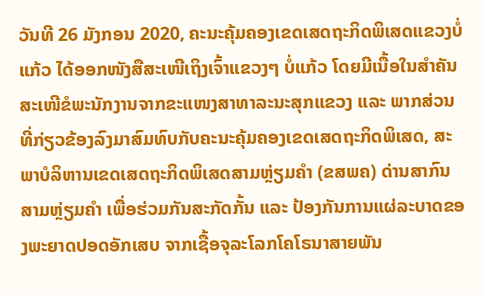ວັນທີ 26 ມັງກອນ 2020, ຄະນະຄຸ້ມຄອງເຂດເສດຖະກິດພິເສດແຂວງບໍ່ແກ້ວ ໄດ້ອອກໜັງສືສະເໜີເຖິງເຈົ້າແຂວງໆ ບໍ່ແກ້ວ ໂດຍມີເນື້ອໃນສຳຄັນສະເໜີຂໍພະນັກງານຈາກຂະແໜງສາທາລະນະສຸກແຂວງ ແລະ ພາກສ່ວນທີ່ກ່ຽວຂ້ອງລົງມາສົມທົບກັບຄະນະຄຸ້ມຄອງເຂດເສດຖະກິດພິເສດ, ສະພາບໍລິຫານເຂດເສດຖະກິດພິເສດສາມຫຼ່ຽມຄຳ (ຂສພຄ) ດ່ານສາກົນສາມຫຼ່ຽມຄຳ ເພື່ອຮ່ວມກັນສະກັດກັ້ນ ແລະ ປ້ອງກັນການແຜ່ລະບາດຂອງພະຍາດປອດອັກເສບ ຈາກເຊື້ອຈຸລະໂລກໂຄໂຣນາສາຍພັນ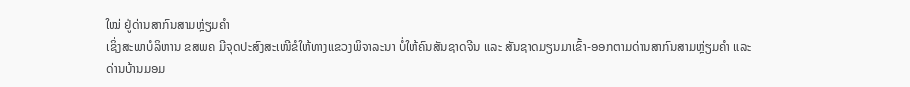ໃໝ່ ຢູ່ດ່ານສາກົນສາມຫຼ່ຽມຄຳ
ເຊິ່ງສະພາບໍລິຫານ ຂສພຄ ມີຈຸດປະສົງສະເໜີຂໍໃຫ້ທາງແຂວງພິຈາລະນາ ບໍ່ໃຫ້ຄົນສັນຊາດຈີນ ແລະ ສັນຊາດມຽນມາເຂົ້າ-ອອກຕາມດ່ານສາກົນສາມຫຼ່ຽມຄຳ ແລະ ດ່ານບ້ານມອມ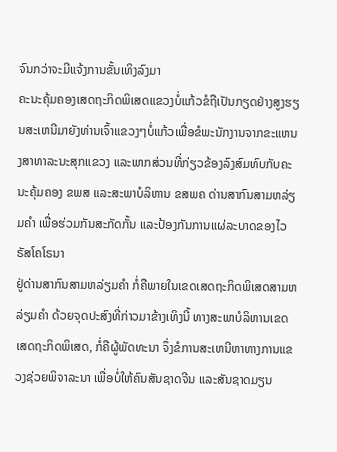ຈົນກວ່າຈະມີແຈ້ງການຂັ້ນເທິງລົງມາ
ຄະນະຄຸ້ມຄອງເສດຖະກິດພິເສດແຂວງບໍ່ແກ້ວຂໍຖືເປັນກຽດຢ່າງສູງຮຽນສະເຫນີມາຍັງທ່ານເຈົ້າແຂວງໆບໍ່ແກ້ວເພື່ອຂໍພະນັກງານຈາກຂະແຫນງສາທາລະນະສຸກແຂວງ ແລະພາກສ່ວນທີ່ກ່ຽວຂ້ອງລົງສົມທົບກັບຄະນະຄຸ້ມຄອງ ຂພສ ແລະສະພາບໍລິຫານ ຂສພຄ ດ່ານສາກົນສາມຫລ່ຽມຄຳ ເພື່ອຮ່ວມກັນສະກັດກັ້ນ ແລະປ້ອງກັນການແຜ່ລະບາດຂອງໄວຣັສໂຄໂຣນາ
ຢູ່ດ່ານສາກົນສາມຫລ່ຽມຄຳ ກໍ່ຄືພາຍໃນເຂດເສດຖະກິດພິເສດສາມຫລ່ຽມຄຳ ດ້ວຍຈຸດປະສົງທີ່ກ່າວມາຂ້າງເທິງນີ້ ທາງສະພາບໍລິຫານເຂດເສດຖະກິດພິເສດ, ກໍ່ຄືຜູ້ພັດທະນາ ຈຶ່ງຂໍການສະເຫນີຫາທາງການແຂວງຊ່ວຍພິຈາລະນາ ເພື່ອບໍ່ໃຫ້ຄົນສັນຊາດຈີນ ແລະສັນຊາດມຽນ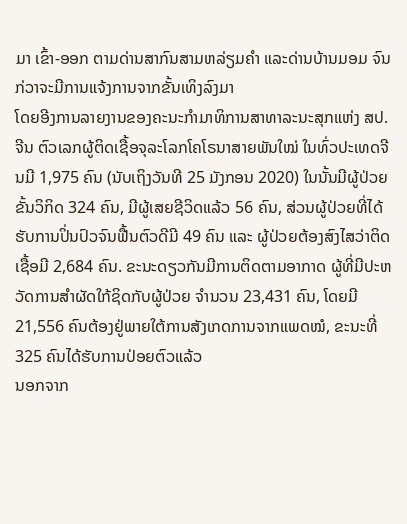ມາ ເຂົ້າ-ອອກ ຕາມດ່ານສາກົນສາມຫລ່ຽມຄຳ ແລະດ່ານບ້ານມອມ ຈົນກ່ວາຈະມີການແຈ້ງການຈາກຂັ້ນເທິງລົງມາ
ໂດຍອີງການລາຍງານຂອງຄະນະກຳມາທິການສາທາລະນະສຸກແຫ່ງ ສປ.ຈີນ ຕົວເລກຜູ້ຕິດເຊື້ອຈຸລະໂລກໂຄໂຣນາສາຍພັນໃໝ່ ໃນທົ່ວປະເທດຈີນມີ 1,975 ຄົນ (ນັບເຖິງວັນທີ 25 ມັງກອນ 2020) ໃນນັ້ນມີຜູ້ປ່ວຍຂັ້ນວິກິດ 324 ຄົນ, ມີຜູ້ເສຍຊີວິດແລ້ວ 56 ຄົນ, ສ່ວນຜູ້ປ່ວຍທີ່ໄດ້ຮັບການປິ່ນປົວຈົນຟື້ນຕົວດີມີ 49 ຄົນ ແລະ ຜູ້ປ່ວຍຕ້ອງສົງໄສວ່າຕິດເຊື້ອມີ 2,684 ຄົນ. ຂະນະດຽວກັນມີການຕິດຕາມອາກາດ ຜູ້ທີ່ມີປະຫວັດການສຳຜັດໃກ້ຊິດກັບຜູ້ປ່ວຍ ຈຳນວນ 23,431 ຄົນ, ໂດຍມີ 21,556 ຄົນຕ້ອງຢູ່ພາຍໃຕ້ການສັງເກດການຈາກແພດໝໍ, ຂະນະທີ່ 325 ຄົນໄດ້ຮັບການປ່ອຍຕົວແລ້ວ
ນອກຈາກ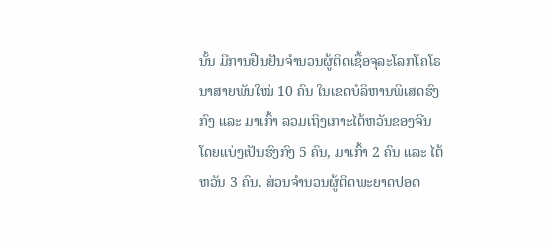ນັ້ນ ມີການຢືນຢັນຈຳນວນຜູ້ຕິດເຊື້ອຈຸລະໂລກໂຄໂຣນາສາຍພັນໃໝ່ 10 ຄົນ ໃນເຂດບໍລິຫານພິເສດຮົງກົງ ແລະ ມາເກົ້າ ລວມເຖິງເກາະໄຕ້ຫວັນຂອງຈີນ ໂດຍແບ່ງເປັນຮົງກົງ 5 ຄົນ, ມາເກົ້າ 2 ຄົນ ແລະ ໄຕ້ຫວັນ 3 ຄົນ. ສ່ວນຈຳນວນຜູ້ຕິດພະຍາດປອດ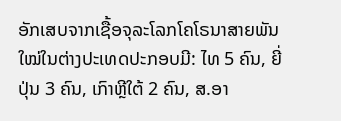ອັກເສບຈາກເຊື້ອຈຸລະໂລກໂຄໂຣນາສາຍພັນໃໝ່ໃນຕ່າງປະເທດປະກອບມີ: ໄທ 5 ຄົນ, ຍີ່ປຸ່ນ 3 ຄົນ, ເກົາຫຼີໃຕ້ 2 ຄົນ, ສ.ອາ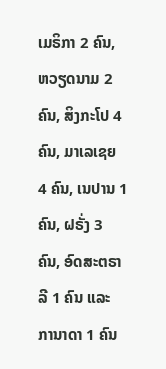ເມຣິກາ 2 ຄົນ, ຫວຽດນາມ 2 ຄົນ, ສິງກະໂປ 4 ຄົນ, ມາເລເຊຍ 4 ຄົນ, ເນປານ 1 ຄົນ, ຝຣັ່ງ 3 ຄົນ, ອົດສະຕຣາລີ 1 ຄົນ ແລະ ການາດາ 1 ຄົນ